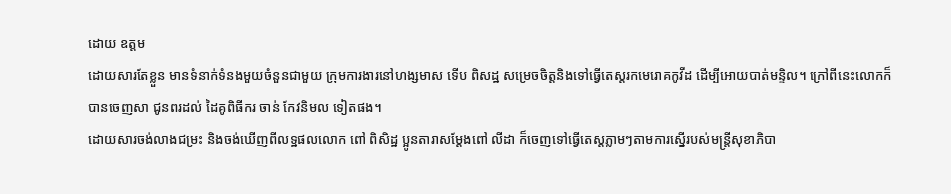ដោយ ឧត្តម
ដោយសារតែខ្លួន មានទំនាក់ទំនងមួយចំនួនជាមួយ ក្រុមការងារនៅហង្សមាស ទើប ពិសដ្ឋ សម្រេចចិត្តនិងទៅធ្វើតេស្តរកមេរោគកូវីដ ដើម្បីអោយបាត់មន្ទិល។ ក្រៅពីនេះលោកក៏បានចេញសា ជូនពរដល់ ដៃគូពិធីករ ចាន់ កែវនិមល ទៀតផង។
ដោយសារចង់លាងជម្រះ និងចង់ឃើញពីលទ្ឋផលលោក ពៅ ពិសិដ្ឋ ប្អូនតារាសម្តែងពៅ លីដា ក៏ចេញទៅធ្វើតេស្តភ្លាមៗតាមការស្នើរបស់មន្ត្រីសុខាភិបា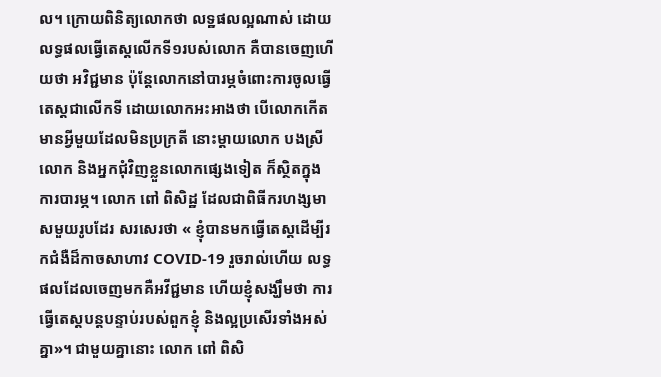ល។ ក្រោយពិនិត្យលោកថា លទ្ឋផលល្អណាស់ ដោយលទ្ធផលធ្វើតេស្តលើកទី១របស់លោក គឺបានចេញហើយថា អវិជ្ជមាន ប៉ុន្តែលោកនៅបារម្ភចំពោះការចូលធ្វើតេស្តជាលើកទី ដោយលោកអះអាងថា បើលោកកើតមានអ្វីមួយដែលមិនប្រក្រតី នោះម្ដាយលោក បងស្រីលោក និងអ្នកជុំវិញខ្លួនលោកផ្សេងទៀត ក៏ស្ថិតក្នុងការបារម្ភ។ លោក ពៅ ពិសិដ្ឋ ដែលជាពិធីករហង្សមាសមួយរូបដែរ សរសេរថា « ខ្ញុំបានមកធ្វើតេស្ដដេីម្បីរកជំងឺដ៏កាចសាហាវ COVID-19 រួចរាល់ហេីយ លទ្ធផលដែលចេញមកគឺអវីជ្ជមាន ហើយខ្ញុំសង្ឃឹមថា ការធ្វើតេស្តបន្តបន្ទាប់របស់ពួកខ្ញុំ និងល្អប្រសើរទាំងអស់គ្នា»។ ជាមួយគ្នានោះ លោក ពៅ ពិសិ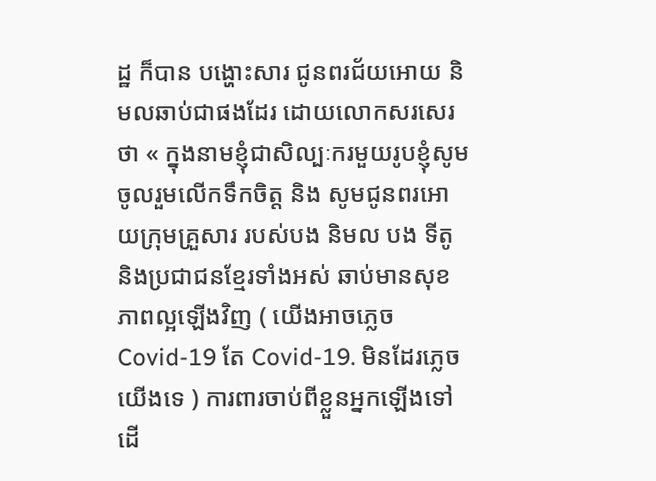ដ្ឋ ក៏បាន បង្ហោះសារ ជូនពរជ័យអោយ និមលឆាប់ជាផងដែរ ដោយលោកសរសេរថា « ក្នុងនាមខ្ញុំជាសិល្បៈករមួយរូបខ្ញុំសូមចូលរួមលើកទឹកចិត្ត និង សូមជូនពរអោយក្រុមគ្រួសារ របស់បង និមល បង ទីតូ និងប្រជាជនខ្មែរទាំងអស់ ឆាប់មានសុខភាពល្អឡេីងវិញ ( យេីងអាចភ្លេច Covid-19 តែ Covid-19. មិនដែរភ្លេចយេីងទេ ) ការពារចាប់ពីខ្លួនអ្នកឡេីងទៅ ដេី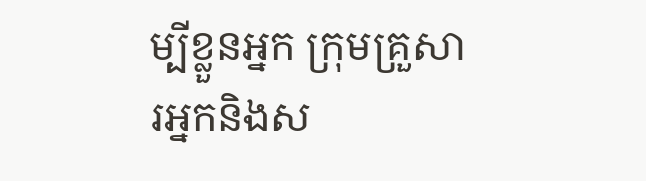ម្បីខ្លួនអ្នក ក្រុមគ្រួសារអ្នកនិងស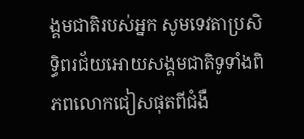ង្គមជាតិរបស់អ្នក សូមទេវតាប្រសិទ្ធិពរជ័យអោយសង្គមជាតិទូទាំងពិភពលោកជៀសផុតពីជំងឺ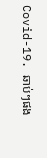Covid-19. ឆាប់ៗផង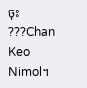ចុះ ???Chan Keo Nimol។